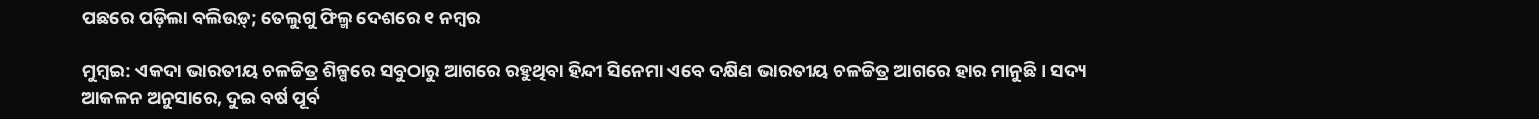ପଛରେ ପଡ଼ିଲା ବଲିଉଡ଼୍‌; ତେଲୁଗୁ ଫିଲ୍ମ ଦେଶରେ ୧ ନମ୍ବର

ମୁମ୍ବଇ: ଏକଦା ଭାରତୀୟ ଚଳଚ୍ଚିତ୍ର ଶିଳ୍ପରେ ସବୁଠାରୁ ଆଗରେ ରହୁଥିବା ହିନ୍ଦୀ ସିନେମା ଏବେ ଦକ୍ଷିଣ ଭାରତୀୟ ଚଳଚ୍ଚିତ୍ର ଆଗରେ ହାର ମାନୁଛି। ସଦ୍ୟ ଆକଳନ ଅନୁସାରେ, ଦୁଇ ବର୍ଷ ପୂର୍ବ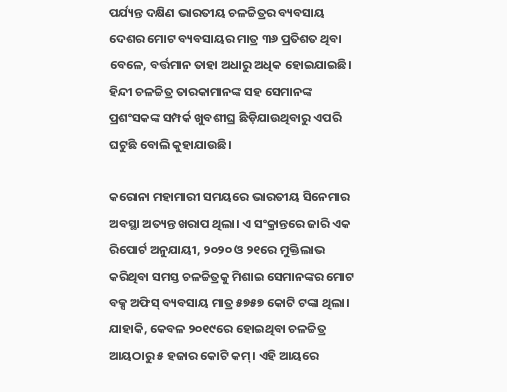ପର୍ଯ୍ୟନ୍ତ ଦକ୍ଷିଣ ଭାରତୀୟ ଚଳଚ୍ଚିତ୍ରର ବ୍ୟବସାୟ ଦେଶର ମୋଟ ବ୍ୟବସାୟର ମାତ୍ର ୩୬ ପ୍ରତିଶତ ଥିବା ବେଳେ, ବର୍ତ୍ତମାନ ତାହା ଅଧାରୁ ଅଧିକ ହୋଇଯାଇଛି। ହିନ୍ଦୀ ଚଳଚ୍ଚିତ୍ର ତାରକାମାନଙ୍କ ସହ ସେମାନଙ୍କ ପ୍ରଶଂସକଙ୍କ ସମ୍ପର୍କ ଖୁବଶୀଘ୍ର ଛିଡ଼ିଯାଉଥିବାରୁ ଏପରି ଘଟୁଛି ବୋଲି କୁହାଯାଉଛି।

କରୋନା ମହାମାରୀ ସମୟରେ ଭାରତୀୟ ସିନେମାର ଅବସ୍ଥା ଅତ୍ୟନ୍ତ ଖରାପ ଥିଲା। ଏ ସଂକ୍ରାନ୍ତରେ ଜାରି ଏକ ରିପୋର୍ଟ ଅନୁଯାୟୀ, ୨୦୨୦ ଓ ୨୧ରେ ମୁକ୍ତିଲାଭ କରିଥିବା ସମସ୍ତ ଚଳଚ୍ଚିତ୍ରକୁ ମିଶାଇ ସେମାନଙ୍କର ମୋଟ ବକ୍ସ ଅଫିସ୍ ବ୍ୟବସାୟ ମାତ୍ର ୫୭୫୭ କୋଟି ଟଙ୍କା ଥିଲା। ଯାହାକି, କେବଳ ୨୦୧୯ରେ ହୋଇଥିବା ଚଳଚ୍ଚିତ୍ର ଆୟଠାରୁ ୫ ହଜାର କୋଟି କମ୍। ଏହି ଆୟରେ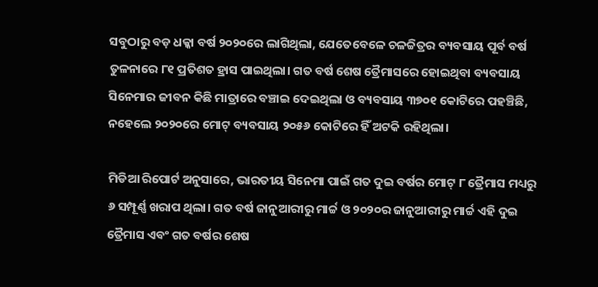ସବୁଠାରୁ ବଡ଼ ଧକ୍କା ବର୍ଷ ୨୦୨୦ରେ ଲାଗିଥିଲା, ଯେତେବେଳେ ଚଳଚ୍ଚିତ୍ରର ବ୍ୟବସାୟ ପୂର୍ବ ବର୍ଷ ତୁଳନାରେ ୮୧ ପ୍ରତିଶତ ହ୍ରାସ ପାଇଥିଲା। ଗତ ବର୍ଷ ଶେଷ ତ୍ରୈମାସରେ ହୋଇଥିବା ବ୍ୟବସାୟ ସିନେମାର ଜୀବନ କିଛି ମାତ୍ରାରେ ବଞ୍ଚାଇ ଦେଇଥିଲା ଓ ବ୍ୟବସାୟ ୩୭୦୧ କୋଟିରେ ପହଞ୍ଚିଛି, ନହେଲେ ୨୦୨୦ରେ ‌ମୋଟ୍‌ ବ୍ୟବସାୟ ୨୦୫୬ କୋଟିରେ ହିଁ ଅଟକି ରହିଥିଲା।

ମିଡିଆ ରିପୋର୍ଟ ଅନୁସାରେ, ଭାରତୀୟ ସିନେମା ପାଇଁ ଗତ ଦୁଇ ବର୍ଷର ମୋଟ୍‌ ୮ ତ୍ରୈମାସ ମଧ୍ୟରୁ ୬ ସମ୍ପୂର୍ଣ୍ଣ ଖରାପ ଥିଲା। ଗତ ବର୍ଷ ଜାନୁଆରୀରୁ ମାର୍ଚ୍ଚ ଓ ୨୦୨୦ର ଜାନୁଆରୀରୁ ମାର୍ଚ୍ଚ ଏହି ଦୁଇ ତ୍ରୈମାସ ଏବଂ ଗତ ବର୍ଷର ଶେଷ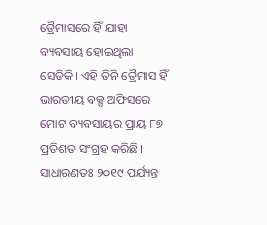ତ୍ରୈମାସରେ ହିଁ ଯାହା ବ୍ୟବସାୟ ହୋଇଥିଲା ସେତିକି। ଏହି ତିନି ତ୍ରୈମାସ ହିଁ ଭାରତୀୟ ବକ୍ସ ଅଫିସରେ ମୋଟ ବ୍ୟବସାୟର ପ୍ରାୟ ୮୭ ପ୍ରତିଶତ ସଂଗ୍ରହ କରିଛି। ସାଧାରଣତଃ ୨୦୧୯ ପର୍ଯ୍ୟନ୍ତ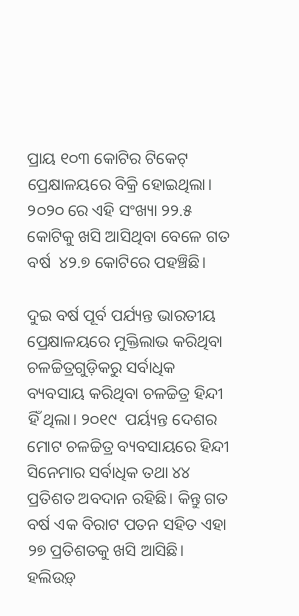ପ୍ରାୟ ୧୦୩ କୋଟିର ଟିକେଟ୍ ପ୍ରେକ୍ଷାଳୟରେ ବିକ୍ରି ହୋଇଥିଲା। ୨୦୨୦ ରେ ଏହି ସଂଖ୍ୟା ୨୨.୫ କୋଟିକୁ ଖସି ଆସିଥିବା ବେଳେ ଗତ ବର୍ଷ  ୪୨.୭ କୋଟିରେ ପହଞ୍ଚିଛି।

ଦୁଇ ବର୍ଷ ପୂର୍ବ ପର୍ଯ୍ୟନ୍ତ ଭାରତୀୟ ପ୍ରେକ୍ଷାଳୟରେ ମୁକ୍ତିଲାଭ କରିଥିବା ଚଳଚ୍ଚିତ୍ରଗୁଡ଼ିକରୁ ସର୍ବାଧିକ ବ୍ୟବସାୟ କରିଥିବା ଚଳଚ୍ଚିତ୍ର ହିନ୍ଦୀ ହିଁ ଥିଲା। ୨୦୧୯  ପର୍ୟ୍ୟନ୍ତ ଦେଶର ମୋଟ ଚଳଚ୍ଚିତ୍ର ବ୍ୟବସାୟରେ ହିନ୍ଦୀ ସିନେମାର ସର୍ବାଧିକ ତଥା ୪୪ ପ୍ରତିଶତ ଅବଦାନ ରହିଛି। କିନ୍ତୁ ଗତ ବର୍ଷ ଏକ ବିରାଟ ପତନ ସହିତ ଏହା ୨୭ ପ୍ରତିଶତକୁ ଖସି ଆସିଛି। ହଲିଉଡ଼୍‌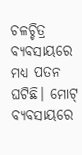ଚଳଚ୍ଚିତ୍ର ବ୍ୟବସାୟରେ ମଧ୍ୟ ପତନ ଘଟିଛି। ମୋଟ୍‌ ବ୍ୟବସାୟରେ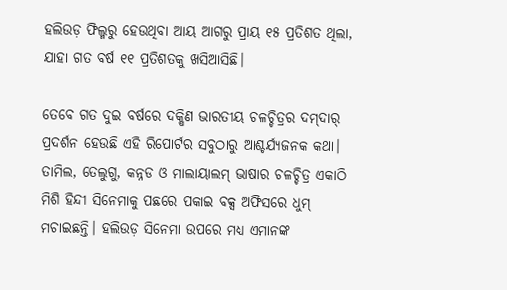ହଲିଉଡ଼ ଫିଲ୍ମରୁ ହେଉଥିବା ଆୟ ଆଗରୁ ପ୍ରାୟ ୧୫ ପ୍ରତିଶତ ଥିଲା, ଯାହା ଗତ ବର୍ଷ ୧୧ ପ୍ରତିଶତକୁ ଖସିଆସିଛି।

ତେବେ ଗତ ଦୁଇ ବର୍ଷରେ ଦକ୍ଷିଣ ଭାରତୀୟ ଚଳଚ୍ଚିତ୍ରର ଦମ୍‌ଦାର୍‌ ପ୍ରଦର୍ଶନ ହେଉଛି ଏହି ରିପୋର୍ଟର ସବୁଠାରୁ ଆଶ୍ଚର୍ଯ୍ୟଜନକ କଥା। ତାମିଲ, ତେଲୁଗୁ, କନ୍ନଡ ଓ ମାଲାୟାଲମ୍ ଭାଷାର ଚଳଚ୍ଚିତ୍ର ଏକାଠି ମିଶି ହିନ୍ଦୀ ସିନେମାକୁ ପଛରେ ପକାଇ ବକ୍ସ ଅଫିସରେ ଧୁମ୍‌ ମଚାଇଛନ୍ତି। ହଲିଉଡ଼ ସିନେମା ଉପରେ ମଧ୍ୟ ଏମାନଙ୍କ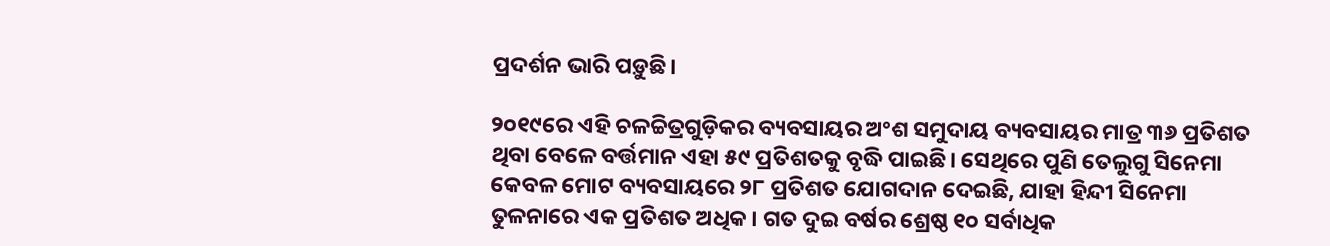ପ୍ରଦର୍ଶନ ଭାରି ପଡ଼ୁଛି।

୨୦୧୯ରେ ଏହି ଚଳଚ୍ଚିତ୍ରଗୁଡ଼ିକର ବ୍ୟବସାୟର ଅଂଶ ସମୁଦାୟ ବ୍ୟବସାୟର ମାତ୍ର ୩୬ ପ୍ରତିଶତ ଥିବା ବେଳେ ବର୍ତ୍ତମାନ ଏହା ୫୯ ପ୍ରତିଶତକୁ ବୃଦ୍ଧି ପାଇଛି। ସେଥିରେ ପୁଣି ତେଲୁଗୁ ସିନେମା କେବଳ ମୋଟ ବ୍ୟବସାୟରେ ୨୮ ପ୍ରତିଶତ ଯୋଗଦାନ ଦେଇଛି, ଯାହା ହିନ୍ଦୀ ସିନେମା ତୁଳନାରେ ଏକ ପ୍ରତିଶତ ଅଧିକ। ଗତ ଦୁଇ ବର୍ଷର ଶ୍ରେଷ୍ଠ ୧୦ ସର୍ବାଧିକ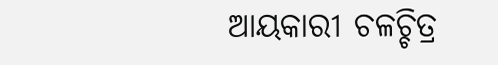ଆୟକାରୀ ଚଳଚ୍ଚିତ୍ର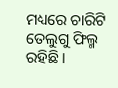ମଧ୍ୟରେ ଚାରିଟି ତେଲୁଗୁ ଫିଲ୍ମ ରହିଛି।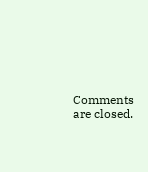Comments are closed.